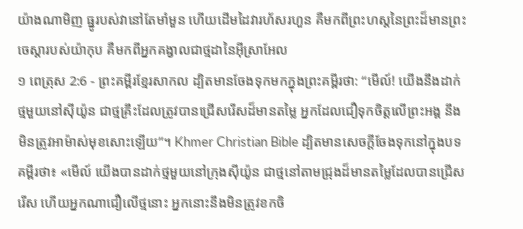យ៉ាងណាមិញ ធ្នូរបស់វានៅតែមាំមួន ហើយដើមដៃវារហ័សរហួន គឺមកពីព្រះហស្តនៃព្រះដ៏មានព្រះចេស្ដារបស់យ៉ាកុប គឺមកពីអ្នកគង្វាលជាថ្មដានៃអ៊ីស្រាអែល
១ ពេត្រុស 2:6 - ព្រះគម្ពីរខ្មែរសាកល ដ្បិតមានចែងទុកមកក្នុងព្រះគម្ពីរថា: “មើល៍! យើងនឹងដាក់ថ្មមួយនៅស៊ីយ៉ូន ជាថ្មគ្រឹះដែលត្រូវបានជ្រើសរើសដ៏មានតម្លៃ អ្នកដែលជឿទុកចិត្តលើព្រះអង្គ នឹងមិនត្រូវអាម៉ាស់មុខសោះឡើយ”។ Khmer Christian Bible ដ្បិតមានសេចក្ដីចែងទុកនៅក្នុងបទគម្ពីរថា៖ «មើល៍ យើងបានដាក់ថ្មមួយនៅក្រុងស៊ីយ៉ូន ជាថ្មនៅតាមជ្រុងដ៏មានតម្លៃដែលបានជ្រើសរើស ហើយអ្នកណាជឿលើថ្មនោះ អ្នកនោះនឹងមិនត្រូវខកចិ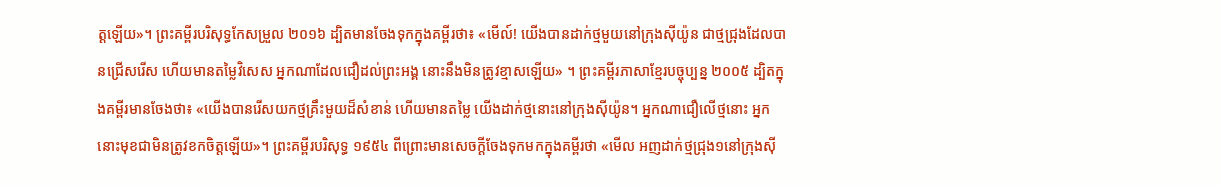ត្ដឡើយ»។ ព្រះគម្ពីរបរិសុទ្ធកែសម្រួល ២០១៦ ដ្បិតមានចែងទុកក្នុងគម្ពីរថា៖ «មើល៍! យើងបានដាក់ថ្មមួយនៅក្រុងស៊ីយ៉ូន ជាថ្មជ្រុងដែលបានជ្រើសរើស ហើយមានតម្លៃវិសេស អ្នកណាដែលជឿដល់ព្រះអង្គ នោះនឹងមិនត្រូវខ្មាសឡើយ» ។ ព្រះគម្ពីរភាសាខ្មែរបច្ចុប្បន្ន ២០០៥ ដ្បិតក្នុងគម្ពីរមានចែងថា៖ «យើងបានរើសយកថ្មគ្រឹះមួយដ៏សំខាន់ ហើយមានតម្លៃ យើងដាក់ថ្មនោះនៅក្រុងស៊ីយ៉ូន។ អ្នកណាជឿលើថ្មនោះ អ្នកនោះមុខជាមិនត្រូវខកចិត្តឡើយ»។ ព្រះគម្ពីរបរិសុទ្ធ ១៩៥៤ ពីព្រោះមានសេចក្ដីចែងទុកមកក្នុងគម្ពីរថា «មើល អញដាក់ថ្មជ្រុង១នៅក្រុងស៊ី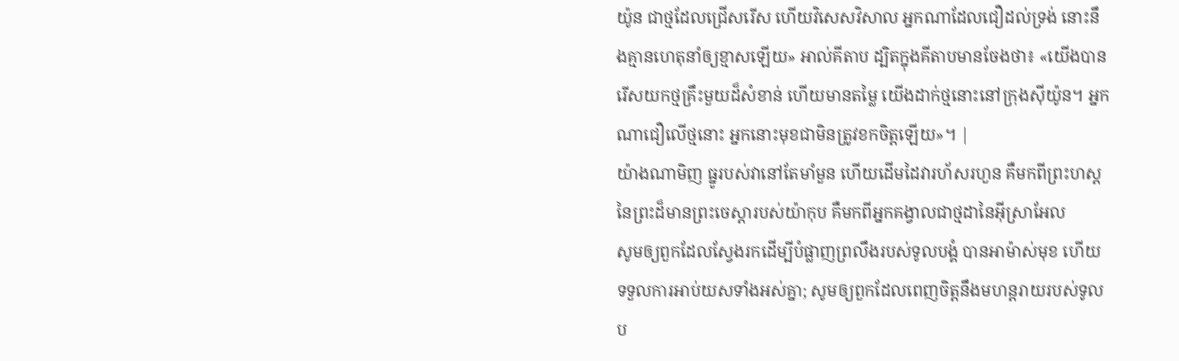យ៉ូន ជាថ្មដែលជ្រើសរើស ហើយវិសេសវិសាល អ្នកណាដែលជឿដល់ទ្រង់ នោះនឹងគ្មានហេតុនាំឲ្យខ្មាសឡើយ» អាល់គីតាប ដ្បិតក្នុងគីតាបមានចែងថា៖ «យើងបានរើសយកថ្មគ្រឹះមួយដ៏សំខាន់ ហើយមានតម្លៃ យើងដាក់ថ្មនោះនៅក្រុងស៊ីយ៉ូន។ អ្នកណាជឿលើថ្មនោះ អ្នកនោះមុខជាមិនត្រូវខកចិត្ដឡើយ»។ |
យ៉ាងណាមិញ ធ្នូរបស់វានៅតែមាំមួន ហើយដើមដៃវារហ័សរហួន គឺមកពីព្រះហស្តនៃព្រះដ៏មានព្រះចេស្ដារបស់យ៉ាកុប គឺមកពីអ្នកគង្វាលជាថ្មដានៃអ៊ីស្រាអែល
សូមឲ្យពួកដែលស្វែងរកដើម្បីបំផ្លាញព្រលឹងរបស់ទូលបង្គំ បានអាម៉ាស់មុខ ហើយទទួលការអាប់យសទាំងអស់គ្នា; សូមឲ្យពួកដែលពេញចិត្តនឹងមហន្តរាយរបស់ទូលប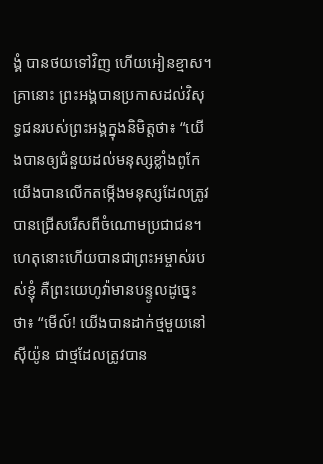ង្គំ បានថយទៅវិញ ហើយអៀនខ្មាស។
គ្រានោះ ព្រះអង្គបានប្រកាសដល់វិសុទ្ធជនរបស់ព្រះអង្គក្នុងនិមិត្តថា៖ “យើងបានឲ្យជំនួយដល់មនុស្សខ្លាំងពូកែ យើងបានលើកតម្កើងមនុស្សដែលត្រូវបានជ្រើសរើសពីចំណោមប្រជាជន។
ហេតុនោះហើយបានជាព្រះអម្ចាស់របស់ខ្ញុំ គឺព្រះយេហូវ៉ាមានបន្ទូលដូច្នេះថា៖ “មើល៍! យើងបានដាក់ថ្មមួយនៅស៊ីយ៉ូន ជាថ្មដែលត្រូវបាន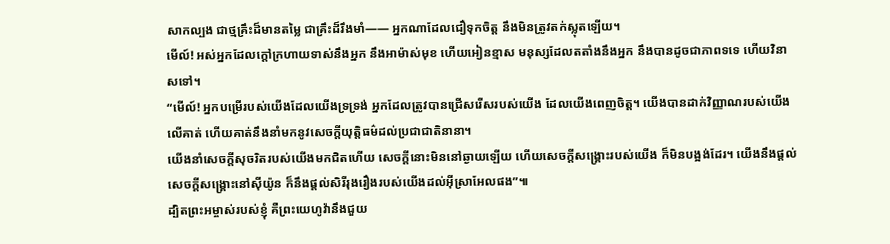សាកល្បង ជាថ្មគ្រឹះដ៏មានតម្លៃ ជាគ្រឹះដ៏រឹងមាំ—— អ្នកណាដែលជឿទុកចិត្ត នឹងមិនត្រូវតក់ស្លុតឡើយ។
មើល៍! អស់អ្នកដែលក្ដៅក្រហាយទាស់នឹងអ្នក នឹងអាម៉ាស់មុខ ហើយអៀនខ្មាស មនុស្សដែលតតាំងនឹងអ្នក នឹងបានដូចជាភាពទទេ ហើយវិនាសទៅ។
“មើល៍! អ្នកបម្រើរបស់យើងដែលយើងទ្រទ្រង់ អ្នកដែលត្រូវបានជ្រើសរើសរបស់យើង ដែលយើងពេញចិត្ត។ យើងបានដាក់វិញ្ញាណរបស់យើងលើគាត់ ហើយគាត់នឹងនាំមកនូវសេចក្ដីយុត្តិធម៌ដល់ប្រជាជាតិនានា។
យើងនាំសេចក្ដីសុចរិតរបស់យើងមកជិតហើយ សេចក្ដីនោះមិននៅឆ្ងាយឡើយ ហើយសេចក្ដីសង្គ្រោះរបស់យើង ក៏មិនបង្អង់ដែរ។ យើងនឹងផ្ដល់សេចក្ដីសង្គ្រោះនៅស៊ីយ៉ូន ក៏នឹងផ្ដល់សិរីរុងរឿងរបស់យើងដល់អ៊ីស្រាអែលផង”៕
ដ្បិតព្រះអម្ចាស់របស់ខ្ញុំ គឺព្រះយេហូវ៉ានឹងជួយ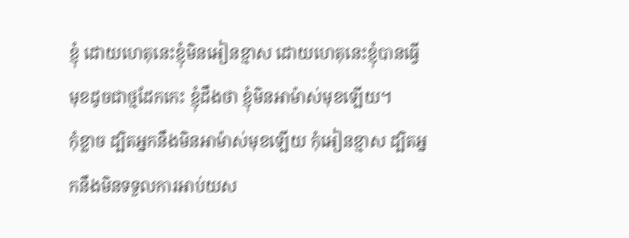ខ្ញុំ ដោយហេតុនេះខ្ញុំមិនអៀនខ្មាស ដោយហេតុនេះខ្ញុំបានធ្វើមុខដូចជាថ្មដែកកេះ ខ្ញុំដឹងថា ខ្ញុំមិនអាម៉ាស់មុខឡើយ។
កុំខ្លាច ដ្បិតអ្នកនឹងមិនអាម៉ាស់មុខឡើយ កុំអៀនខ្មាស ដ្បិតអ្នកនឹងមិនទទួលការអាប់យស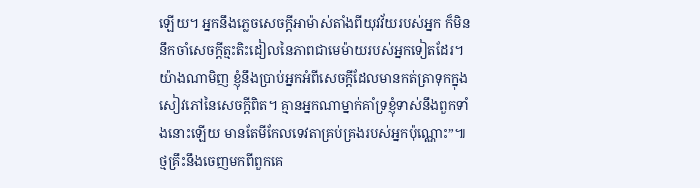ឡើយ។ អ្នកនឹងភ្លេចសេចក្ដីអាម៉ាស់តាំងពីយុវវ័យរបស់អ្នក ក៏មិននឹកចាំសេចក្ដីត្មះតិះដៀលនៃភាពជាមេម៉ាយរបស់អ្នកទៀតដែរ។
យ៉ាងណាមិញ ខ្ញុំនឹងប្រាប់អ្នកអំពីសេចក្ដីដែលមានកត់ត្រាទុកក្នុងសៀវភៅនៃសេចក្ដីពិត។ គ្មានអ្នកណាម្នាក់គាំទ្រខ្ញុំទាស់នឹងពួកទាំងនោះឡើយ មានតែមីកែលទេវតាគ្រប់គ្រងរបស់អ្នកប៉ុណ្ណោះ”៕
ថ្មគ្រឹះនឹងចេញមកពីពួកគេ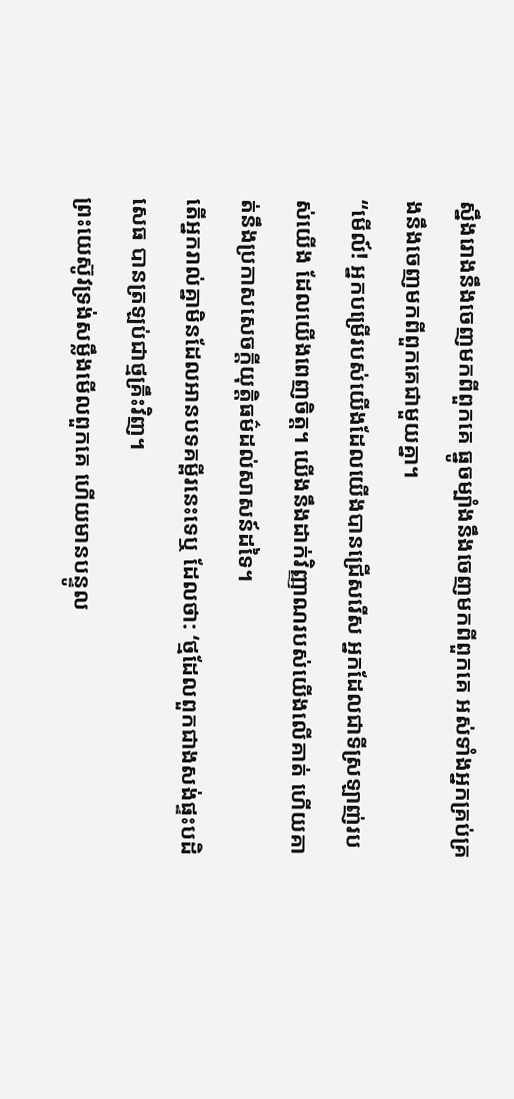ស្នឹងរោងនឹងចេញមកពីពួកគេ ធ្នូចម្បាំងនឹងចេញមកពីពួកគេ អស់ទាំងអ្នកគ្រប់គ្រងនឹងចេញមកពីពួកគេជាមួយគ្នា។
“មើល៍! អ្នកបម្រើរបស់យើងដែលយើងបានជ្រើសរើស អ្នកដែលជាទីស្រឡាញ់របស់យើង ដែលយើងពេញចិត្ត។ យើងនឹងដាក់វិញ្ញាណរបស់យើងលើគាត់ ហើយគាត់នឹងប្រកាសសេចក្ដីយុត្តិធម៌ដល់សាសន៍ដទៃ។
តើអ្នករាល់គ្នាមិនដែលអានបទគម្ពីរនេះទេឬ ដែលថា: ‘ថ្មដែលពួកជាងសង់ផ្ទះបដិសេធ បានត្រឡប់ជាថ្មគ្រឹះវិញ។
ព្រះយេស៊ូវទ្រង់សម្លឹងមើលពួកគេ ហើយមានបន្ទូល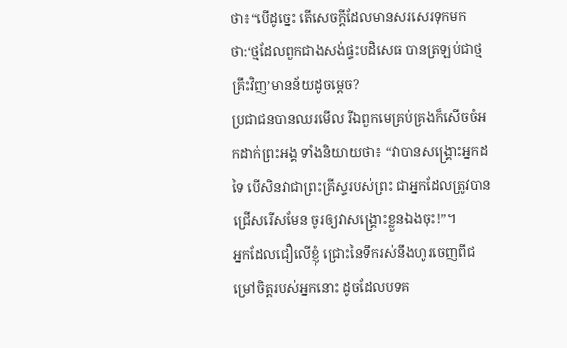ថា៖“បើដូច្នេះ តើសេចក្ដីដែលមានសរសេរទុកមកថា:‘ថ្មដែលពួកជាងសង់ផ្ទះបដិសេធ បានត្រឡប់ជាថ្មគ្រឹះវិញ’មានន័យដូចម្ដេច?
ប្រជាជនបានឈរមើល រីឯពួកមេគ្រប់គ្រងក៏សើចចំអកដាក់ព្រះអង្គ ទាំងនិយាយថា៖ “វាបានសង្គ្រោះអ្នកដទៃ បើសិនវាជាព្រះគ្រីស្ទរបស់ព្រះ ជាអ្នកដែលត្រូវបានជ្រើសរើសមែន ចូរឲ្យវាសង្គ្រោះខ្លួនឯងចុះ!”។
អ្នកដែលជឿលើខ្ញុំ ជ្រោះនៃទឹករស់នឹងហូរចេញពីជម្រៅចិត្តរបស់អ្នកនោះ ដូចដែលបទគ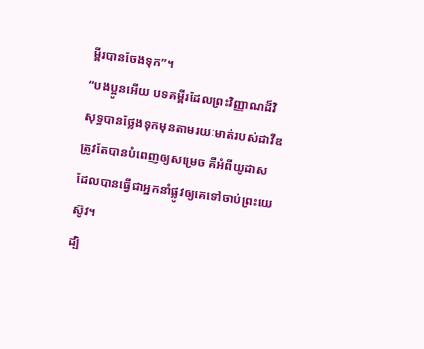ម្ពីរបានចែងទុក”។
“បងប្អូនអើយ បទគម្ពីរដែលព្រះវិញ្ញាណដ៏វិសុទ្ធបានថ្លែងទុកមុនតាមរយៈមាត់របស់ដាវីឌត្រូវតែបានបំពេញឲ្យសម្រេច គឺអំពីយូដាសដែលបានធ្វើជាអ្នកនាំផ្លូវឲ្យគេទៅចាប់ព្រះយេស៊ូវ។
ដ្បិ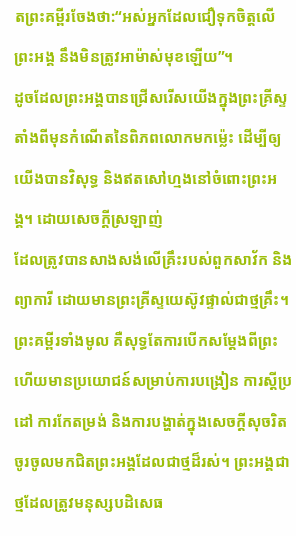តព្រះគម្ពីរចែងថា:“អស់អ្នកដែលជឿទុកចិត្តលើព្រះអង្គ នឹងមិនត្រូវអាម៉ាស់មុខឡើយ”។
ដូចដែលព្រះអង្គបានជ្រើសរើសយើងក្នុងព្រះគ្រីស្ទតាំងពីមុនកំណើតនៃពិភពលោកមកម្ល៉េះ ដើម្បីឲ្យយើងបានវិសុទ្ធ និងឥតសៅហ្មងនៅចំពោះព្រះអង្គ។ ដោយសេចក្ដីស្រឡាញ់
ដែលត្រូវបានសាងសង់លើគ្រឹះរបស់ពួកសាវ័ក និងព្យាការី ដោយមានព្រះគ្រីស្ទយេស៊ូវផ្ទាល់ជាថ្មគ្រឹះ។
ព្រះគម្ពីរទាំងមូល គឺសុទ្ធតែការបើកសម្ដែងពីព្រះ ហើយមានប្រយោជន៍សម្រាប់ការបង្រៀន ការស្ដីប្រដៅ ការកែតម្រង់ និងការបង្ហាត់ក្នុងសេចក្ដីសុចរិត
ចូរចូលមកជិតព្រះអង្គដែលជាថ្មដ៏រស់។ ព្រះអង្គជាថ្មដែលត្រូវមនុស្សបដិសេធ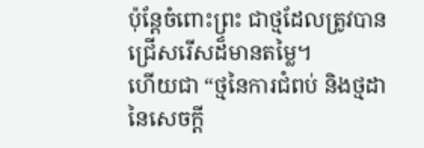ប៉ុន្តែចំពោះព្រះ ជាថ្មដែលត្រូវបានជ្រើសរើសដ៏មានតម្លៃ។
ហើយជា “ថ្មនៃការជំពប់ និងថ្មដានៃសេចក្ដី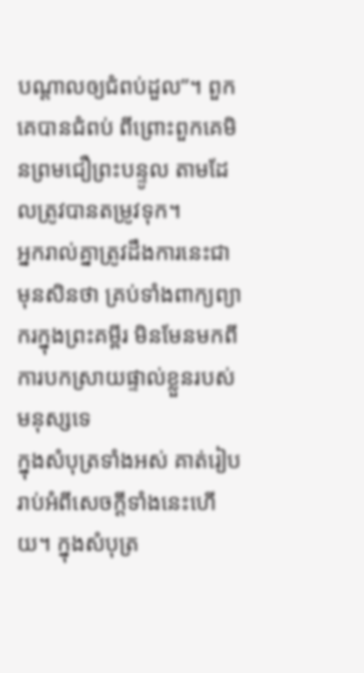បណ្ដាលឲ្យជំពប់ដួល”។ ពួកគេបានជំពប់ ពីព្រោះពួកគេមិនព្រមជឿព្រះបន្ទូល តាមដែលត្រូវបានតម្រូវទុក។
អ្នករាល់គ្នាត្រូវដឹងការនេះជាមុនសិនថា គ្រប់ទាំងពាក្យព្យាករក្នុងព្រះគម្ពីរ មិនមែនមកពីការបកស្រាយផ្ទាល់ខ្លួនរបស់មនុស្សទេ
ក្នុងសំបុត្រទាំងអស់ គាត់រៀបរាប់អំពីសេចក្ដីទាំងនេះហើយ។ ក្នុងសំបុត្រ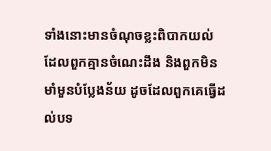ទាំងនោះមានចំណុចខ្លះពិបាកយល់ ដែលពួកគ្មានចំណេះដឹង និងពួកមិនមាំមួនបំប្លែងន័យ ដូចដែលពួកគេធ្វើដល់បទ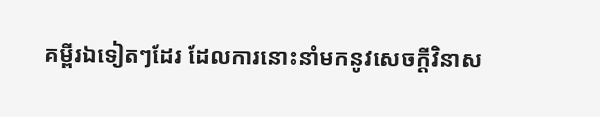គម្ពីរឯទៀតៗដែរ ដែលការនោះនាំមកនូវសេចក្ដីវិនាស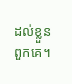ដល់ខ្លួនពួកគេ។